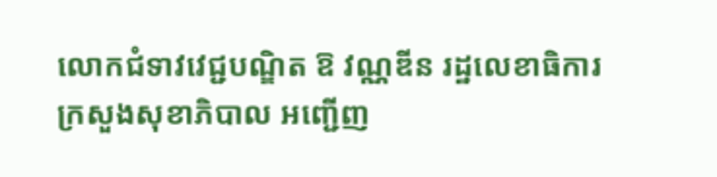លោកជំទាវវេជ្ជបណ្ឌិត ឱ វណ្ណឌីន រដ្ឋលេខាធិការ ក្រសួងសុខាភិបាល អញ្ជើញ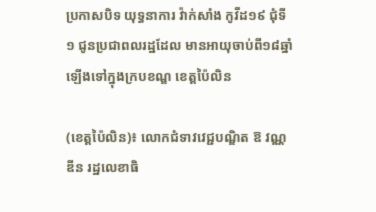ប្រកាសបិទ យុទ្ធនាការ វ៉ាក់សាំង កូវីដ១៩ ជុំទី១ ជូនប្រជាពលរដ្ឋដែល មានអាយុចាប់ពី១៨ឆ្នាំ ឡើងទៅក្នុងក្របខណ្ឌ ខេត្តប៉ៃលិន

(ខេត្តប៉ៃលិន)៖ លោកជំទាវវេជ្ជបណ្ឌិត ឱ វណ្ណឌីន រដ្ឋលេខាធិ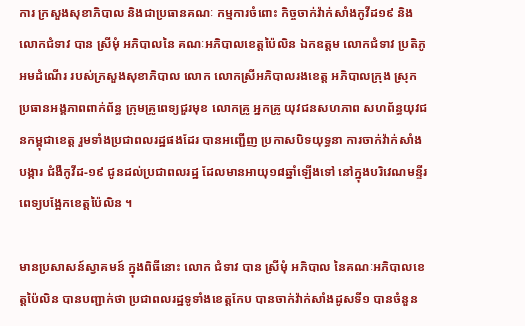ការ ក្រសួងសុខាភិបាល និងជាប្រធានគណៈ កម្មការចំពោះ កិច្ចចាក់វ៉ាក់សាំងកូវីដ១៩ និងលោកជំទាវ បាន ស្រីមុំ អភិបាលនៃ គណៈអភិបាលខេត្តប៉ៃលិន ឯកឧត្តម លោកជំទាវ ប្រតិភូអមដំណើរ របស់ក្រសួងសុខាភិបាល លោក លោកស្រីអភិបាលរងខេត្ត អភិបាលក្រុង ស្រុក ប្រធានអង្គភាពពាក់ព័ន្ធ ក្រុមគ្រូពេទ្យជួរមុខ លោកគ្រូ អ្នកគ្រូ យុវជនសហភាព សហព័ន្ធយុវជនកម្ពុជាខេត្ត រួមទាំងប្រជាពលរដ្ឋផងដែរ បានអញ្ជើញ ប្រកាសបិទយុទ្ធនា ការចាក់វ៉ាក់សាំងបង្ការ ជំងឺកូវីដ-១៩ ជូនដល់ប្រជាពលរដ្ឋ ដែលមានអាយុ១៨ឆ្នាំឡើងទៅ នៅក្នុងបរិវេណមន្ទីរ ពេទ្យបង្អែកខេត្តប៉ៃលិន ។

មានប្រសាសន៍ស្វាគមន៍ ក្នុងពិធីនោះ លោក ជំទាវ បាន ស្រីមុំ អភិបាល នៃគណៈអភិបាលខេត្តប៉ៃលិន បានបញ្ជាក់ថា ប្រជាពលរដ្ឋទូទាំងខេត្តកែប បានចាក់វ៉ាក់សាំងដូសទី១ បានចំនួន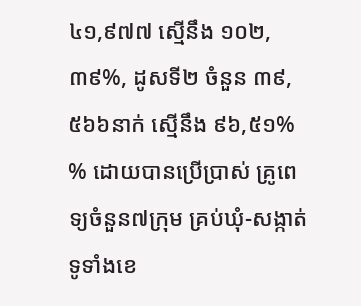៤១,៩៧៧ ស្មើនឹង ១០២,៣៩%, ដូសទី២ ចំនួន ៣៩,៥៦៦នាក់ ស្មើនឹង ៩៦,៥១% % ដោយបានប្រើប្រាស់ គ្រូពេទ្យចំនួន៧ក្រុម គ្រប់ឃុំ-សង្កាត់ ទូទាំងខេ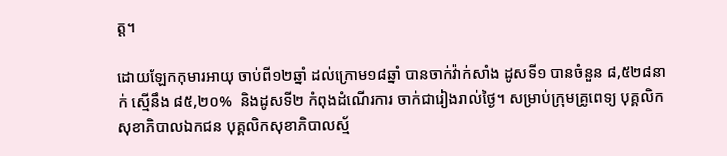ត្ត។

ដោយឡែកកុមារអាយុ ចាប់ពី១២ឆ្នាំ ដល់ក្រោម១៨ឆ្នាំ បានចាក់វ៉ាក់សាំង ដូសទី១ បានចំនួន ៨,៥២៨នាក់ ស្មើនឹង ៨៥,២០%  និងដូសទី២ កំពុងដំណើរការ ចាក់ជារៀងរាល់ថ្ងៃ។ សម្រាប់ក្រុមគ្រូពេទ្យ បុគ្គលិក សុខាភិបាលឯកជន បុគ្គលិកសុខាភិបាលស្ម័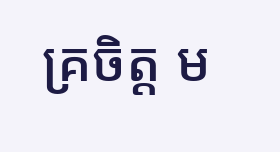គ្រចិត្ត ម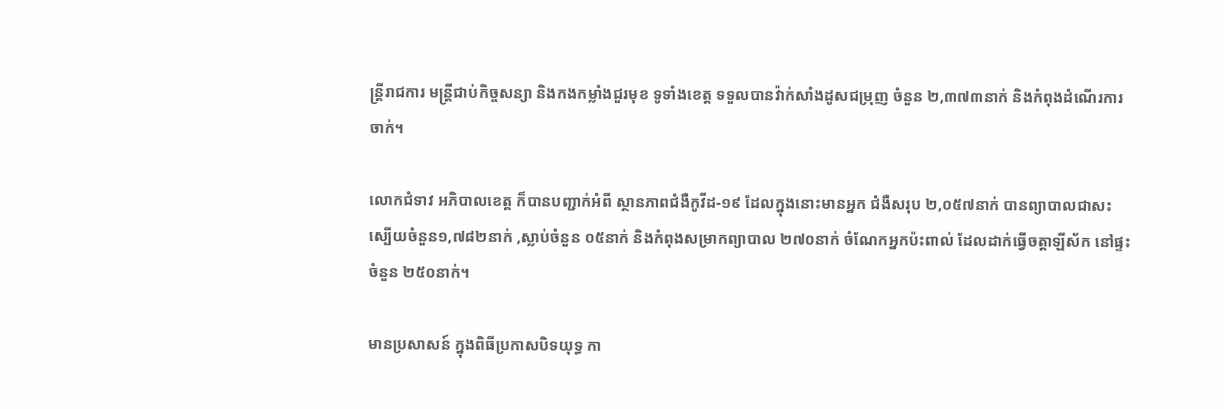ន្ត្រីរាជការ មន្ត្រីជាប់កិច្ចសន្យា និងកងកម្លាំងជួរមុខ ទូទាំងខេត្ត ទទួលបានវ៉ាក់សាំងដូសជម្រុញ ចំនួន ២,៣៧៣នាក់ និងកំពុងដំណើរការចាក់។

លោកជំទាវ អភិបាលខេត្ត ក៏បានបញ្ជាក់អំពី ស្ថានភាពជំងឺកូវីដ-១៩ ដែលក្នុងនោះមានអ្នក ជំងឺសរុប ២,០៥៧នាក់ បានព្យាបាលជាសះ ស្បើយចំនួន១,៧៨២នាក់ ,ស្លាប់ចំនួន ០៥នាក់ និងកំពុងសម្រាកព្យាបាល ២៧០នាក់ ចំណែកអ្នកប៉ះពាល់ ដែលដាក់ធ្វើចត្តាឡីស័ក នៅផ្ទះចំនួន ២៥០នាក់។

មានប្រសាសន៍ ក្នុងពិធីប្រកាសបិទយុទ្ធ កា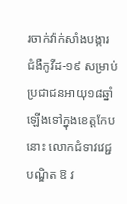រចាក់វ៉ាក់សាំងបង្ការ ជំងឺកូវីដ-១៩ សម្រាប់ប្រជាជនអាយុ១៨ឆ្នាំ ឡើងទៅក្នុងខេត្តកែបនោះ លោកជំទាវវេជ្ជបណ្ឌិត ឱ វ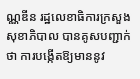ណ្ណឌីន រដ្ឋលេខាធិការក្រសួង សុខាភិបាល បានគូសបញ្ជាក់ថា ការបង្កើតឱ្យមាននូវ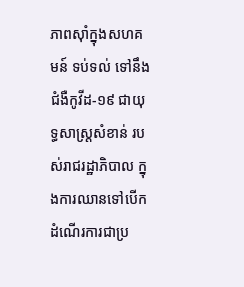ភាពស៊ាំក្នុងសហគមន៍ ទប់ទល់ ទៅនឹងជំងឺកូវីដ-១៩ ជាយុទ្ធសាស្ត្រសំខាន់ របស់រាជរដ្ឋាភិបាល ក្នុងការឈានទៅបើក ដំណើរការជាប្រ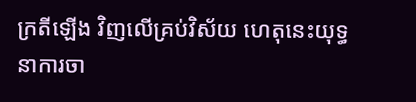ក្រតីឡើង វិញលើគ្រប់វិស័យ ហេតុនេះយុទ្ធនាការចា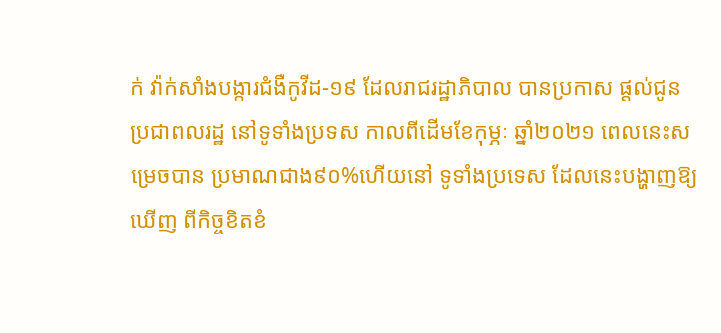ក់ វ៉ាក់សាំងបង្ការជំងឺកូវីដ-១៩ ដែលរាជរដ្ឋាភិបាល បានប្រកាស ផ្តល់ជូនប្រជាពលរដ្ឋ នៅទូទាំងប្រទស កាលពីដើមខែកុម្ភៈ ឆ្នាំ២០២១ ពេលនេះសម្រេចបាន ប្រមាណជាង៩០%ហើយនៅ ទូទាំងប្រទេស ដែលនេះបង្ហាញឱ្យឃើញ ពីកិច្ចខិតខំ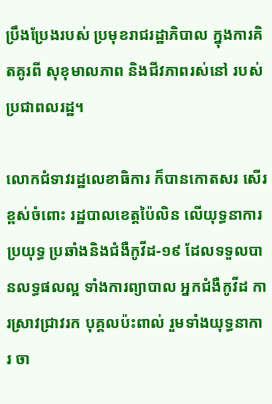ប្រឹងប្រែងរបស់ ប្រមុខរាជរដ្ឋាភិបាល ក្នុងការគិតគូរពី សុខុមាលភាព និងជីវភាពរស់នៅ របស់ប្រជាពលរដ្ឋ។

លោកជំទាវរដ្ឋលេខាធិការ ក៏បានកោតសរ សើរខ្ពស់ចំពោះ រដ្ឋបាលខេត្តប៉ៃលិន លើយុទ្ធនាការប្រយុទ្ធ ប្រឆាំងនិងជំងឺកូវីដ-១៩ ដែលទទួលបានលទ្ធផលល្អ ទាំងការព្យាបាល អ្នកជំងឺកូវីដ ការស្រាវជ្រាវរក បុគ្គលប៉ះពាល់ រួមទាំងយុទ្ធនាការ ចា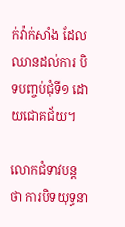ក់វ៉ាក់សាំង ដែលឈានដល់ការ បិទបញ្ចប់ជុំទី១ ដោយជោគជ័យ។

លោកជំទាវបន្តថា ការបិទយុទ្ធនា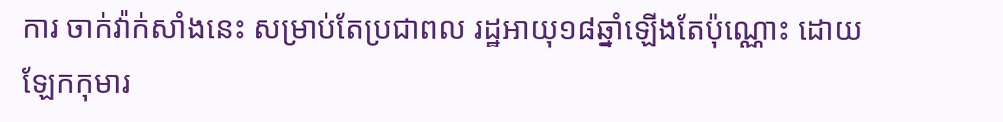ការ ចាក់វ៉ាក់សាំងនេះ សម្រាប់តែប្រជាពល រដ្ឋអាយុ១៨ឆ្នាំឡើងតែប៉ុណ្ណោះ ដោយឡែកកុមារ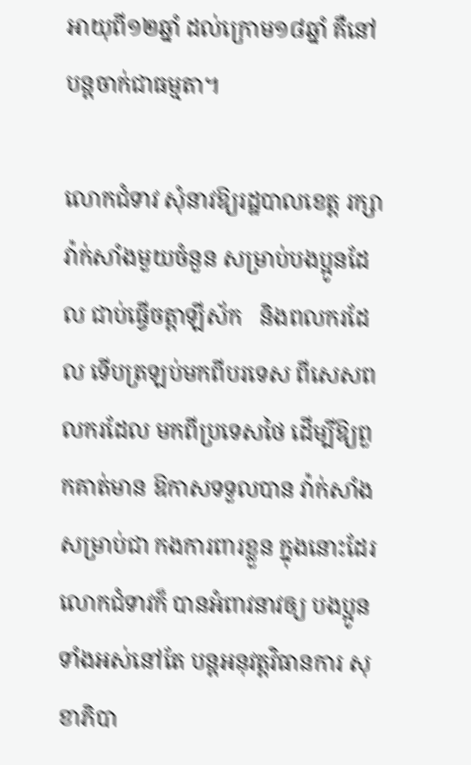អាយុពី១២ឆ្នាំ ដល់ក្រោម១៨ឆ្នាំ គឺនៅបន្តចាក់ជាធម្មតា។

លោកជំទាវ សុំនាវឱ្យរដ្ឋបាលខេត្ត រក្សាវ៉ាក់សាំងមួយចំនួន សម្រាប់បងប្អូនដែល ជាប់ធ្វើចត្តាឡីស័ក   និងពលករដែល ទើបត្រឡប់មកពីបរទេស ពីសេសពលករដែល មកពីប្រទេសថៃ ដើម្បីឱ្យពួកគាត់មាន ឱកាសទទួលបាន វ៉ាក់សាំងសម្រាប់ជា កងការពារខ្លួន ក្នុងនោះដែរ លោកជំទាវក៏ បានអំពាវនាវឲ្យ បងប្អូនទាំងអស់នៅតែ បន្តអនុវត្តវិធានការ សុខាភិបា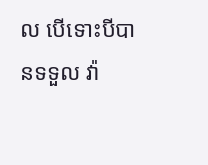ល បើទោះបីបានទទួល វ៉ា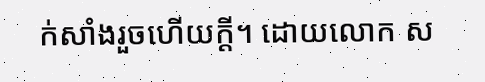ក់សាំងរួចហើយក្តី។ ដោយលោក ស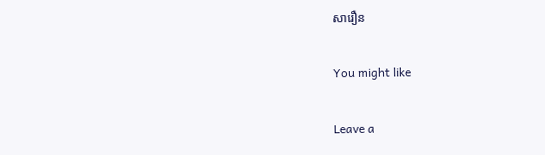សារឿន

You might like

Leave a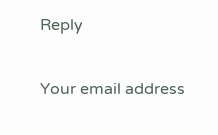Reply

Your email address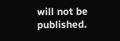will not be published.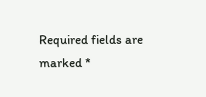Required fields are marked *